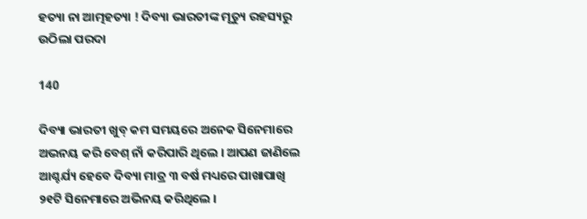ହତ୍ୟା ନା ଆତ୍ମହତ୍ୟା ! ଦିବ୍ୟା ଭାରତୀଙ୍କ ମୃତ୍ୟୁ ରହସ୍ୟରୁ ଉଠିଲା ପରଦା

140

ଦିବ୍ୟା ଭାରତୀ ଖୁବ୍ କମ ସମୟରେ ଅନେକ ସିନେମାରେ ଅଭନୟ କରି ବେଶ୍ ନାଁ କରିପାରି ଥିଲେ । ଆପଣ ଜାଣିଲେ ଆଶ୍ଚର୍ଯ୍ୟ ହେବେ ଦିବ୍ୟା ମାତ୍ର ୩ ବର୍ଷ ମଧ୍ୟରେ ପାଖାପାଖି ୨୧ଟି ସିନେମାରେ ଅଭିନୟ କରିଥିଲେ ।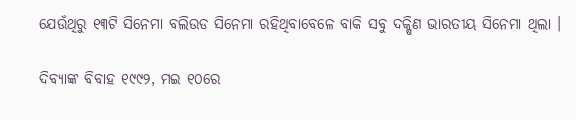ଯେଉଁଥିରୁ ୧୩ଟି ସିନେମା ବଲିଉଡ ସିନେମା ରହିଥିବାବେଳେ ବାକି ସବୁ ଦକ୍ଷିଣ ଭାରତୀୟ ସିନେମା ଥିଲା ।

ଦିବ୍ୟାଙ୍କ ବିବାହ ୧୯୯୨, ମଇ ୧୦ରେ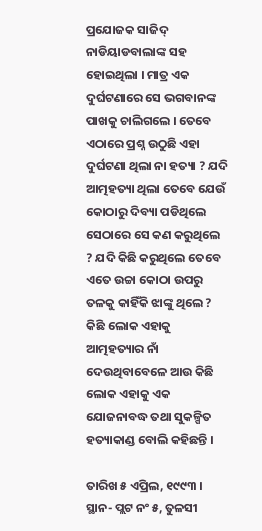ପ୍ରଯୋଜକ ସାଜିଦ୍ ନାଡିୟାଡବାଲାଙ୍କ ସହ ହୋଇଥିଲା । ମାତ୍ର ଏକ ଦୁର୍ଘଟଣାରେ ସେ ଭଗବାନଙ୍କ ପାଖକୁ ଚାଲିଗଲେ । ତେବେ ଏଠାରେ ପ୍ରଶ୍ନ ଉଠୁଛି ଏହା ଦୁର୍ଘଟଣା ଥିଲା ନା ହତ୍ୟା ? ଯଦି ଆତ୍ମହତ୍ୟା ଥିଲା ତେବେ ଯେଉଁ କୋଠାରୁ ଦିବ୍ୟା ପଡିଥିଲେ ସେଠାରେ ସେ କଣ କରୁଥିଲେ ? ଯଦି କିଛି କରୁଥିଲେ ତେବେ ଏତେ ଉଚ୍ଚା କୋଠା ଉପରୁ ତଳକୁ କାହିଁକି ଝାଙ୍କୁ ଥିଲେ ? କିଛି ଲୋକ ଏହାକୁ ଆତ୍ମହତ୍ୟାର ନାଁ ଦେଉଥିବାବେଳେ ଆଉ କିଛି ଲୋକ ଏହାକୁ ଏକ ଯୋଜନାବଦ୍ଧ ତଥା ସୁକଳ୍ପିତ ହତ୍ୟାକାଣ୍ଡ ବୋଲି କହିଛନ୍ତି ।

ତାରିଖ ୫ ଏପ୍ରିଲ, ୧୯୯୩ । ସ୍ଥାନ- ପ୍ଲଟ ନଂ ୫, ତୁଳସୀ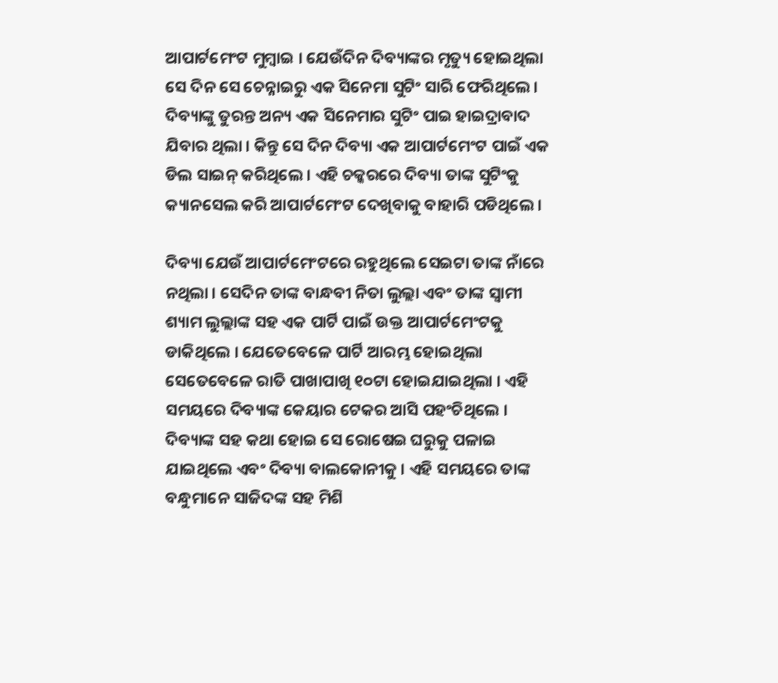ଆପାର୍ଟମେଂଟ ମୁମ୍ବାଇ । ଯେଉଁଦିନ ଦିବ୍ୟାଙ୍କର ମୃତ୍ୟୁ ହୋଇଥିଲା ସେ ଦିନ ସେ ଚେନ୍ନାଇରୁ ଏକ ସିନେମା ସୁଟିଂ ସାରି ଫେରିଥିଲେ । ଦିବ୍ୟାଙ୍କୁ ତୁରନ୍ତ ଅନ୍ୟ ଏକ ସିନେମାର ସୁଟିଂ ପାଇ ହାଇଦ୍ରାବାଦ ଯିବାର ଥିଲା । କିନ୍ତୁ ସେ ଦିନ ଦିବ୍ୟା ଏକ ଆପାର୍ଟମେଂଟ ପାଇଁ ଏକ ଡିଲ ସାଇନ୍ କରିଥିଲେ । ଏହି ଚକ୍କରରେ ଦିବ୍ୟା ତାଙ୍କ ସୁଟିଂକୁ କ୍ୟାନସେଲ କରି ଆପାର୍ଟମେଂଟ ଦେଖିବାକୁ ବାହାରି ପଡିଥିଲେ ।

ଦିବ୍ୟା ଯେଉଁ ଆପାର୍ଟମେଂଟରେ ରହୁଥିଲେ ସେଇଟା ତାଙ୍କ ନାଁରେ ନଥିଲା । ସେଦିନ ତାଙ୍କ ବାନ୍ଧବୀ ନିତା ଲୁଲ୍ଲା ଏବଂ ତାଙ୍କ ସ୍ୱାମୀ ଶ୍ୟାମ ଲୁଲ୍ଲାଙ୍କ ସହ ଏକ ପାର୍ଟି ପାଇଁ ଉକ୍ତ ଆପାର୍ଟମେଂଟକୁ ଡାକିଥିଲେ । ଯେତେବେଳେ ପାର୍ଟି ଆରମ୍ଭ ହୋଇଥିଲା ସେତେବେଳେ ରାତି ପାଖାପାଖି ୧୦ଟା ହୋଇଯାଇଥିଲା । ଏହି ସମୟରେ ଦିବ୍ୟାଙ୍କ କେୟାର ଟେକର ଆସି ପହଂଚିଥିଲେ । ଦିବ୍ୟାଙ୍କ ସହ କଥା ହୋଇ ସେ ରୋଷେଇ ଘରୁକୁ ପଳାଇ ଯାଇଥିଲେ ଏବଂ ଦିବ୍ୟା ବାଲକୋନୀକୁ । ଏହି ସମୟରେ ତାଙ୍କ ବନ୍ଧୁମାନେ ସାଜିଦଙ୍କ ସହ ମିଶି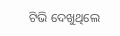ଟିଭି ଦେଖୁଥିଲେ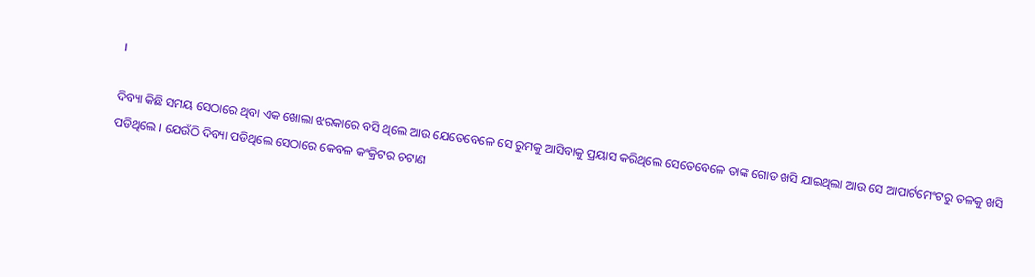।

ଦିବ୍ୟା କିଛି ସମୟ ସେଠାରେ ଥିବା ଏକ ଖୋଲା ଝରକାରେ ବସି ଥିଲେ ଆଉ ଯେତେବେଳେ ସେ ରୁମକୁ ଆସିବାକୁ ପ୍ରୟାସ କରିଥିଲେ ସେତେବେଳେ ତାଙ୍କ ଗୋଡ ଖସି ଯାଇଥିଲା ଆଉ ସେ ଆପାର୍ଟମେଂଟରୁ ତଳକୁ ଖସି ପଡିଥିଲେ । ଯେଉଁଠି ଦିବ୍ୟା ପଡିଥିଲେ ସେଠାରେ କେବଳ କଂକ୍ରିଟର ଚଟାଣ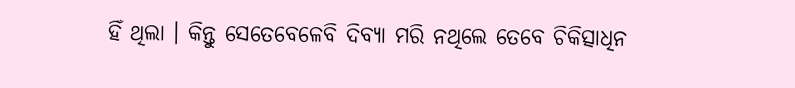ହିଁ ଥିଲା । କିନ୍ତୁ ସେତେବେଳେବି ଦିବ୍ୟା ମରି ନଥିଲେ ତେବେ ଚିକିତ୍ସାଧିନ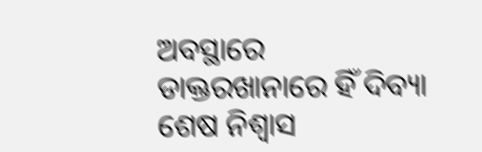ଅବସ୍ଥାରେ ଡାକ୍ତରଖାନାରେ ହିଁ ଦିବ୍ୟା ଶେଷ ନିଶ୍ୱାସ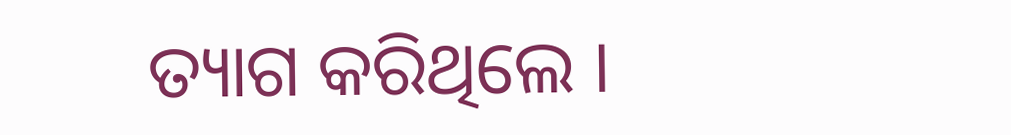ତ୍ୟାଗ କରିଥିଲେ ।